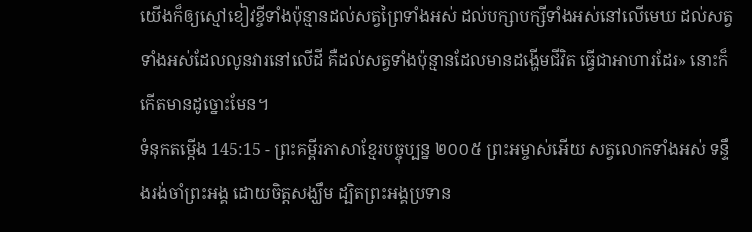យើងក៏ឲ្យស្មៅខៀវខ្ចីទាំងប៉ុន្មានដល់សត្វព្រៃទាំងអស់ ដល់បក្សាបក្សីទាំងអស់នៅលើមេឃ ដល់សត្វទាំងអស់ដែលលូនវារនៅលើដី គឺដល់សត្វទាំងប៉ុន្មានដែលមានដង្ហើមជីវិត ធ្វើជាអាហារដែរ» នោះក៏កើតមានដូច្នោះមែន។
ទំនុកតម្កើង 145:15 - ព្រះគម្ពីរភាសាខ្មែរបច្ចុប្បន្ន ២០០៥ ព្រះអម្ចាស់អើយ សត្វលោកទាំងអស់ ទន្ទឹងរង់ចាំព្រះអង្គ ដោយចិត្តសង្ឃឹម ដ្បិតព្រះអង្គប្រទាន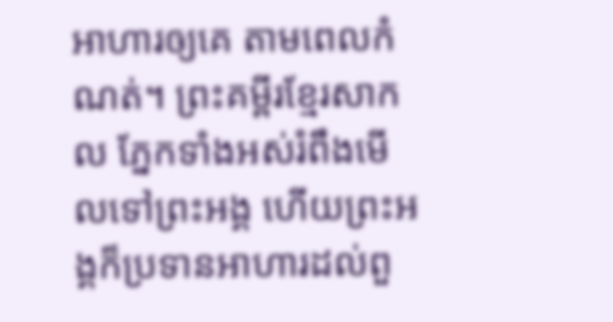អាហារឲ្យគេ តាមពេលកំណត់។ ព្រះគម្ពីរខ្មែរសាកល ភ្នែកទាំងអស់រំពឹងមើលទៅព្រះអង្គ ហើយព្រះអង្គក៏ប្រទានអាហារដល់ពួ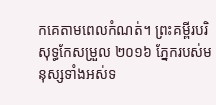កគេតាមពេលកំណត់។ ព្រះគម្ពីរបរិសុទ្ធកែសម្រួល ២០១៦ ភ្នែករបស់មនុស្សទាំងអស់ទ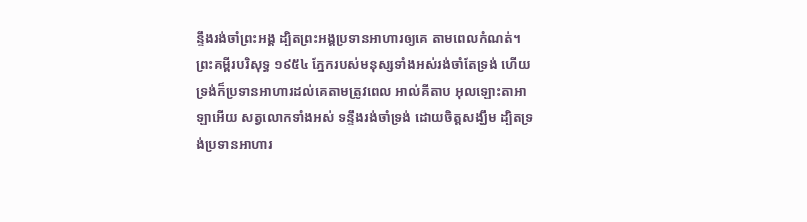ន្ទឹងរង់ចាំព្រះអង្គ ដ្បិតព្រះអង្គប្រទានអាហារឲ្យគេ តាមពេលកំណត់។ ព្រះគម្ពីរបរិសុទ្ធ ១៩៥៤ ភ្នែករបស់មនុស្សទាំងអស់រង់ចាំតែទ្រង់ ហើយទ្រង់ក៏ប្រទានអាហារដល់គេតាមត្រូវពេល អាល់គីតាប អុលឡោះតាអាឡាអើយ សត្វលោកទាំងអស់ ទន្ទឹងរង់ចាំទ្រង់ ដោយចិត្តសង្ឃឹម ដ្បិតទ្រង់ប្រទានអាហារ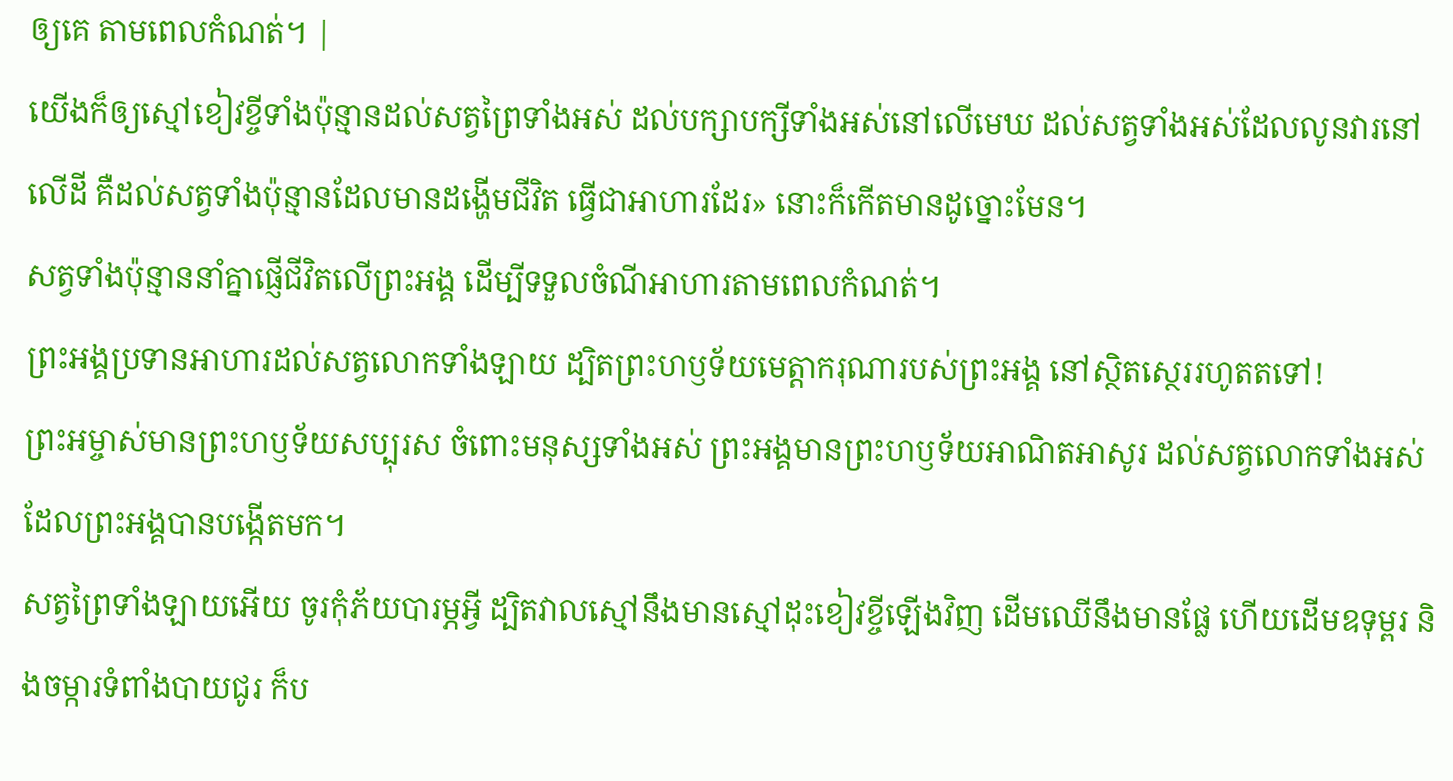ឲ្យគេ តាមពេលកំណត់។ |
យើងក៏ឲ្យស្មៅខៀវខ្ចីទាំងប៉ុន្មានដល់សត្វព្រៃទាំងអស់ ដល់បក្សាបក្សីទាំងអស់នៅលើមេឃ ដល់សត្វទាំងអស់ដែលលូនវារនៅលើដី គឺដល់សត្វទាំងប៉ុន្មានដែលមានដង្ហើមជីវិត ធ្វើជាអាហារដែរ» នោះក៏កើតមានដូច្នោះមែន។
សត្វទាំងប៉ុន្មាននាំគ្នាផ្ញើជីវិតលើព្រះអង្គ ដើម្បីទទួលចំណីអាហារតាមពេលកំណត់។
ព្រះអង្គប្រទានអាហារដល់សត្វលោកទាំងឡាយ ដ្បិតព្រះហឫទ័យមេត្តាករុណារបស់ព្រះអង្គ នៅស្ថិតស្ថេររហូតតទៅ!
ព្រះអម្ចាស់មានព្រះហឫទ័យសប្បុរស ចំពោះមនុស្សទាំងអស់ ព្រះអង្គមានព្រះហឫទ័យអាណិតអាសូរ ដល់សត្វលោកទាំងអស់ ដែលព្រះអង្គបានបង្កើតមក។
សត្វព្រៃទាំងឡាយអើយ ចូរកុំភ័យបារម្ភអ្វី ដ្បិតវាលស្មៅនឹងមានស្មៅដុះខៀវខ្ចីឡើងវិញ ដើមឈើនឹងមានផ្លែ ហើយដើមឧទុម្ពរ និងចម្ការទំពាំងបាយជូរ ក៏ប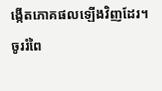ង្កើតភោគផលឡើងវិញដែរ។
ចូររំពៃ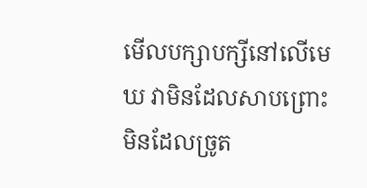មើលបក្សាបក្សីនៅលើមេឃ វាមិនដែលសាបព្រោះ មិនដែលច្រូត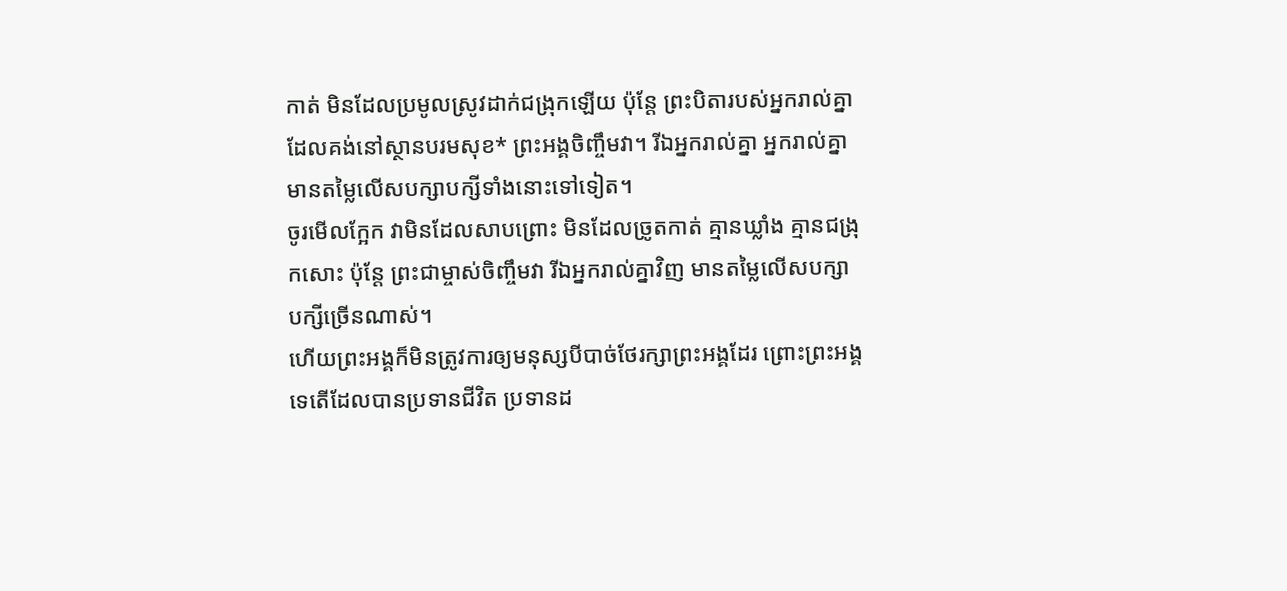កាត់ មិនដែលប្រមូលស្រូវដាក់ជង្រុកឡើយ ប៉ុន្តែ ព្រះបិតារបស់អ្នករាល់គ្នាដែលគង់នៅស្ថានបរមសុខ* ព្រះអង្គចិញ្ចឹមវា។ រីឯអ្នករាល់គ្នា អ្នករាល់គ្នាមានតម្លៃលើសបក្សាបក្សីទាំងនោះទៅទៀត។
ចូរមើលក្អែក វាមិនដែលសាបព្រោះ មិនដែលច្រូតកាត់ គ្មានឃ្លាំង គ្មានជង្រុកសោះ ប៉ុន្តែ ព្រះជាម្ចាស់ចិញ្ចឹមវា រីឯអ្នករាល់គ្នាវិញ មានតម្លៃលើសបក្សាបក្សីច្រើនណាស់។
ហើយព្រះអង្គក៏មិនត្រូវការឲ្យមនុស្សបីបាច់ថែរក្សាព្រះអង្គដែរ ព្រោះព្រះអង្គទេតើដែលបានប្រទានជីវិត ប្រទានដ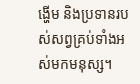ង្ហើម និងប្រទានរបស់សព្វគ្រប់ទាំងអស់មកមនុស្ស។